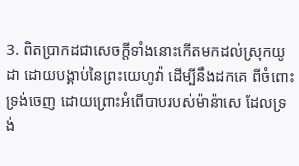3. ពិតប្រាកដជាសេចក្តីទាំងនោះកើតមកដល់ស្រុកយូដា ដោយបង្គាប់នៃព្រះយេហូវ៉ា ដើម្បីនឹងដកគេ ពីចំពោះទ្រង់ចេញ ដោយព្រោះអំពើបាបរបស់ម៉ាន៉ាសេ ដែលទ្រង់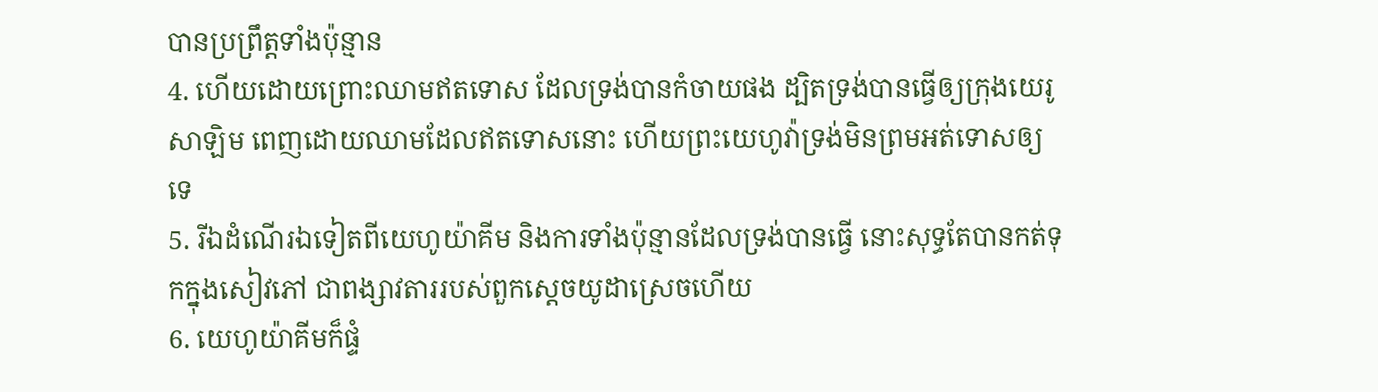បានប្រព្រឹត្តទាំងប៉ុន្មាន
4. ហើយដោយព្រោះឈាមឥតទោស ដែលទ្រង់បានកំចាយផង ដ្បិតទ្រង់បានធ្វើឲ្យក្រុងយេរូសាឡិម ពេញដោយឈាមដែលឥតទោសនោះ ហើយព្រះយេហូវ៉ាទ្រង់មិនព្រមអត់ទោសឲ្យទេ
5. រីឯដំណើរឯទៀតពីយេហូយ៉ាគីម និងការទាំងប៉ុន្មានដែលទ្រង់បានធ្វើ នោះសុទ្ធតែបានកត់ទុកក្នុងសៀវភៅ ជាពង្សាវតាររបស់ពួកស្តេចយូដាស្រេចហើយ
6. យេហូយ៉ាគីមក៏ផ្ទំ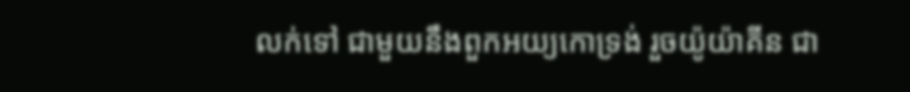លក់ទៅ ជាមួយនឹងពួកអយ្យកោទ្រង់ រួចយ៉ូយ៉ាគីន ជា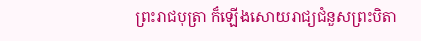ព្រះរាជបុត្រា ក៏ឡើងសោយរាជ្យជំនួសព្រះបិតា